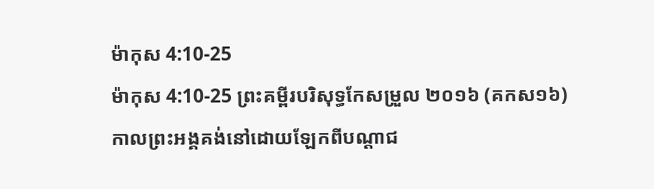ម៉ាកុស 4:10-25
ម៉ាកុស 4:10-25 ព្រះគម្ពីរបរិសុទ្ធកែសម្រួល ២០១៦ (គកស១៦)
កាលព្រះអង្គគង់នៅដោយឡែកពីបណ្ដាជ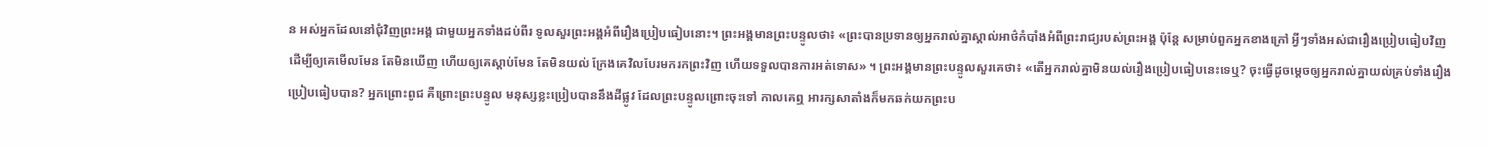ន អស់អ្នកដែលនៅជុំវិញព្រះអង្គ ជាមួយអ្នកទាំងដប់ពីរ ទូលសួរព្រះអង្គអំពីរឿងប្រៀបធៀបនោះ។ ព្រះអង្គមានព្រះបន្ទូលថា៖ «ព្រះបានប្រទានឲ្យអ្នករាល់គ្នាស្គាល់អាថ៌កំបាំងអំពីព្រះរាជ្យរបស់ព្រះអង្គ ប៉ុន្តែ សម្រាប់ពួកអ្នកខាងក្រៅ អ្វីៗទាំងអស់ជារឿងប្រៀបធៀបវិញ ដើម្បីឲ្យគេមើលមែន តែមិនឃើញ ហើយឲ្យគេស្ដាប់មែន តែមិនយល់ ក្រែងគេវិលបែរមករកព្រះវិញ ហើយទទួលបានការអត់ទោស» ។ ព្រះអង្គមានព្រះបន្ទូលសួរគេថា៖ «តើអ្នករាល់គ្នាមិនយល់រឿងប្រៀបធៀបនេះទេឬ? ចុះធ្វើដូចម្តេចឲ្យអ្នករាល់គ្នាយល់គ្រប់ទាំងរឿងប្រៀបធៀបបាន? អ្នកព្រោះពូជ គឺព្រោះព្រះបន្ទូល មនុស្សខ្លះប្រៀបបាននឹងដីផ្លូវ ដែលព្រះបន្ទូលព្រោះចុះទៅ កាលគេឮ អារក្សសាតាំងក៏មកឆក់យកព្រះប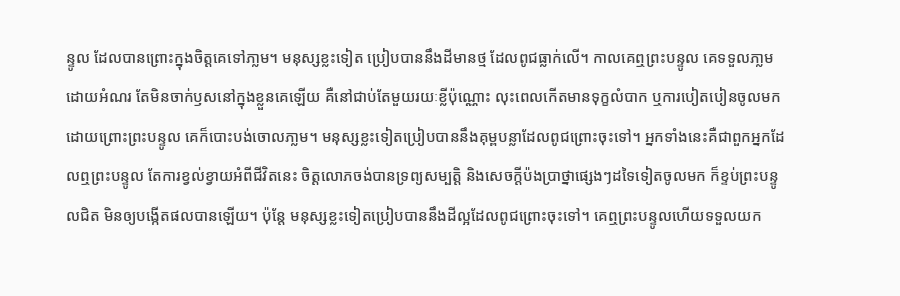ន្ទូល ដែលបានព្រោះក្នុងចិត្តគេទៅភា្លម។ មនុស្សខ្លះទៀត ប្រៀបបាននឹងដីមានថ្ម ដែលពូជធ្លាក់លើ។ កាលគេឮព្រះបន្ទូល គេទទួលភា្លម ដោយអំណរ តែមិនចាក់ឫសនៅក្នុងខ្លួនគេឡើយ គឺនៅជាប់តែមួយរយៈខ្លីប៉ុណ្ណោះ លុះពេលកើតមានទុក្ខលំបាក ឬការបៀតបៀនចូលមក ដោយព្រោះព្រះបន្ទូល គេក៏បោះបង់ចោលភា្លម។ មនុស្សខ្លះទៀតប្រៀបបាននឹងគុម្ពបន្លាដែលពូជព្រោះចុះទៅ។ អ្នកទាំងនេះគឺជាពួកអ្នកដែលឮព្រះបន្ទូល តែការខ្វល់ខ្វាយអំពីជីវិតនេះ ចិត្តលោភចង់បានទ្រព្យសម្បត្តិ និងសេចក្តីប៉ងប្រាថ្នាផ្សេងៗដទៃទៀតចូលមក ក៏ខ្ទប់ព្រះបន្ទូលជិត មិនឲ្យបង្កើតផលបានឡើយ។ ប៉ុន្តែ មនុស្សខ្លះទៀតប្រៀបបាននឹងដីល្អដែលពូជព្រោះចុះទៅ។ គេឮព្រះបន្ទូលហើយទទួលយក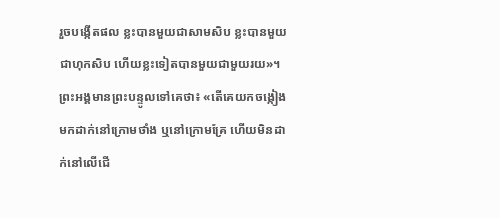រួចបង្កើតផល ខ្លះបានមួយជាសាមសិប ខ្លះបានមួយជាហុកសិប ហើយខ្លះទៀតបានមួយជាមួយរយ»។ ព្រះអង្គមានព្រះបន្ទូលទៅគេថា៖ «តើគេយកចង្កៀងមកដាក់នៅក្រោមថាំង ឬនៅក្រោមគ្រែ ហើយមិនដាក់នៅលើជើ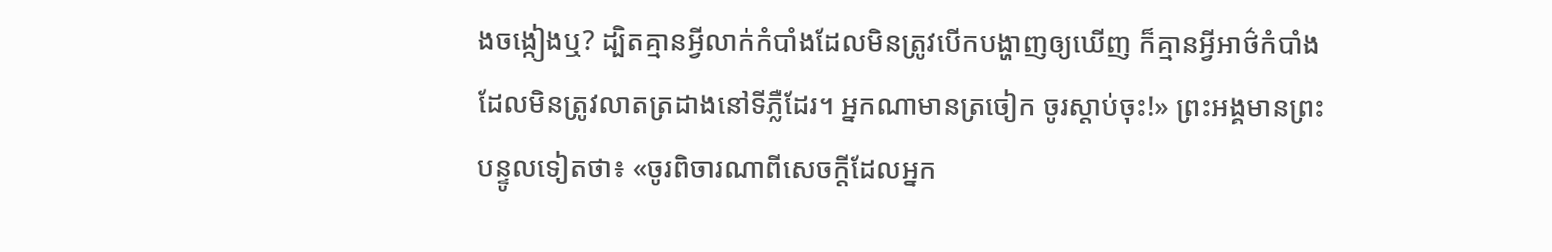ងចង្កៀងឬ? ដ្បិតគ្មានអ្វីលាក់កំបាំងដែលមិនត្រូវបើកបង្ហាញឲ្យឃើញ ក៏គ្មានអ្វីអាថ៌កំបាំងដែលមិនត្រូវលាតត្រដាងនៅទីភ្លឺដែរ។ អ្នកណាមានត្រចៀក ចូរស្តាប់ចុះ!» ព្រះអង្គមានព្រះបន្ទូលទៀតថា៖ «ចូរពិចារណាពីសេចក្តីដែលអ្នក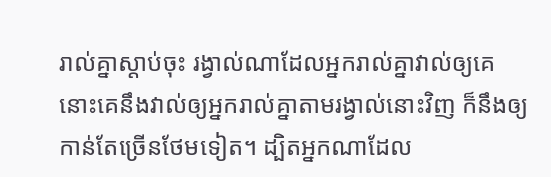រាល់គ្នាស្តាប់ចុះ រង្វាល់ណាដែលអ្នករាល់គ្នាវាល់ឲ្យគេ នោះគេនឹងវាល់ឲ្យអ្នករាល់គ្នាតាមរង្វាល់នោះវិញ ក៏នឹងឲ្យកាន់តែច្រើនថែមទៀត។ ដ្បិតអ្នកណាដែល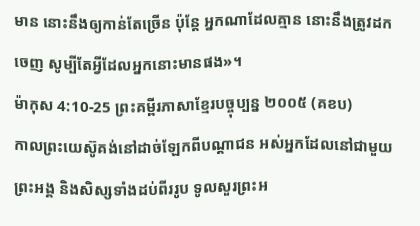មាន នោះនឹងឲ្យកាន់តែច្រើន ប៉ុន្តែ អ្នកណាដែលគ្មាន នោះនឹងត្រូវដកចេញ សូម្បីតែអ្វីដែលអ្នកនោះមានផង»។
ម៉ាកុស 4:10-25 ព្រះគម្ពីរភាសាខ្មែរបច្ចុប្បន្ន ២០០៥ (គខប)
កាលព្រះយេស៊ូគង់នៅដាច់ឡែកពីបណ្ដាជន អស់អ្នកដែលនៅជាមួយព្រះអង្គ និងសិស្សទាំងដប់ពីររូប ទូលសួរព្រះអ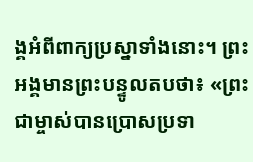ង្គអំពីពាក្យប្រស្នាទាំងនោះ។ ព្រះអង្គមានព្រះបន្ទូលតបថា៖ «ព្រះជាម្ចាស់បានប្រោសប្រទា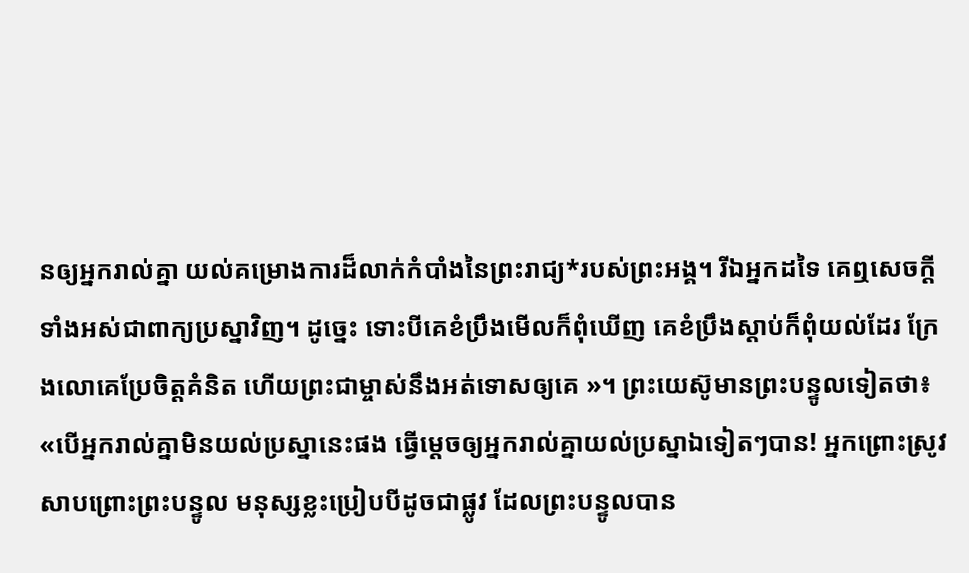នឲ្យអ្នករាល់គ្នា យល់គម្រោងការដ៏លាក់កំបាំងនៃព្រះរាជ្យ*របស់ព្រះអង្គ។ រីឯអ្នកដទៃ គេឮសេចក្ដីទាំងអស់ជាពាក្យប្រស្នាវិញ។ ដូច្នេះ ទោះបីគេខំប្រឹងមើលក៏ពុំឃើញ គេខំប្រឹងស្ដាប់ក៏ពុំយល់ដែរ ក្រែងលោគេប្រែចិត្តគំនិត ហើយព្រះជាម្ចាស់នឹងអត់ទោសឲ្យគេ »។ ព្រះយេស៊ូមានព្រះបន្ទូលទៀតថា៖ «បើអ្នករាល់គ្នាមិនយល់ប្រស្នានេះផង ធ្វើម្ដេចឲ្យអ្នករាល់គ្នាយល់ប្រស្នាឯទៀតៗបាន! អ្នកព្រោះស្រូវ សាបព្រោះព្រះបន្ទូល មនុស្សខ្លះប្រៀបបីដូចជាផ្លូវ ដែលព្រះបន្ទូលបាន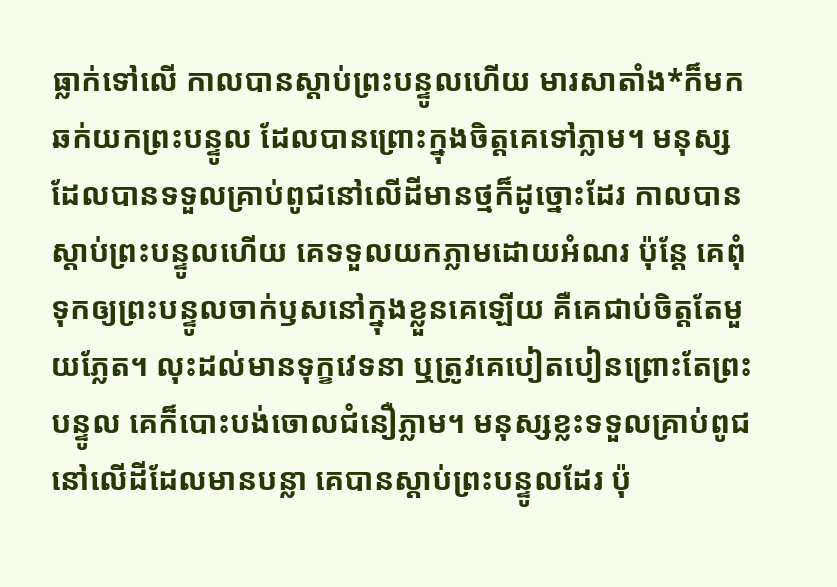ធ្លាក់ទៅលើ កាលបានស្ដាប់ព្រះបន្ទូលហើយ មារសាតាំង*ក៏មកឆក់យកព្រះបន្ទូល ដែលបានព្រោះក្នុងចិត្តគេទៅភ្លាម។ មនុស្សដែលបានទទួលគ្រាប់ពូជនៅលើដីមានថ្មក៏ដូច្នោះដែរ កាលបានស្ដាប់ព្រះបន្ទូលហើយ គេទទួលយកភ្លាមដោយអំណរ ប៉ុន្តែ គេពុំទុកឲ្យព្រះបន្ទូលចាក់ឫសនៅក្នុងខ្លួនគេឡើយ គឺគេជាប់ចិត្តតែមួយភ្លែត។ លុះដល់មានទុក្ខវេទនា ឬត្រូវគេបៀតបៀនព្រោះតែព្រះបន្ទូល គេក៏បោះបង់ចោលជំនឿភ្លាម។ មនុស្សខ្លះទទួលគ្រាប់ពូជនៅលើដីដែលមានបន្លា គេបានស្ដាប់ព្រះបន្ទូលដែរ ប៉ុ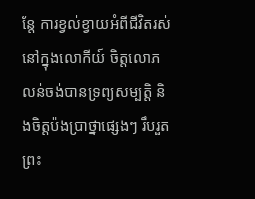ន្តែ ការខ្វល់ខ្វាយអំពីជីវិតរស់នៅក្នុងលោកីយ៍ ចិត្តលោភលន់ចង់បានទ្រព្យសម្បត្តិ និងចិត្តប៉ងប្រាថ្នាផ្សេងៗ រឹបរួតព្រះ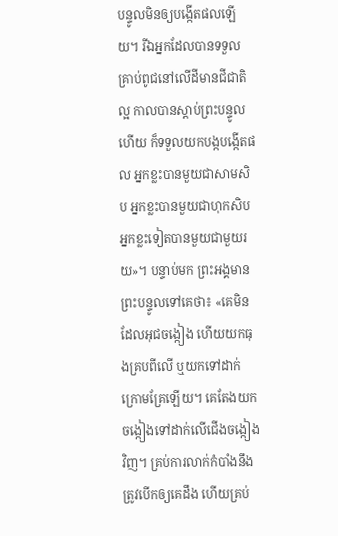បន្ទូលមិនឲ្យបង្កើតផលឡើយ។ រីឯអ្នកដែលបានទទួលគ្រាប់ពូជនៅលើដីមានជីជាតិល្អ កាលបានស្ដាប់ព្រះបន្ទូលហើយ ក៏ទទួលយកបង្កបង្កើតផល អ្នកខ្លះបានមួយជាសាមសិប អ្នកខ្លះបានមួយជាហុកសិប អ្នកខ្លះទៀតបានមួយជាមួយរយ»។ បន្ទាប់មក ព្រះអង្គមានព្រះបន្ទូលទៅគេថា៖ «គេមិនដែលអុជចង្កៀង ហើយយកធុងគ្របពីលើ ឬយកទៅដាក់ក្រោមគ្រែឡើយ។ គេតែងយកចង្កៀងទៅដាក់លើជើងចង្កៀងវិញ។ គ្រប់ការលាក់កំបាំងនឹងត្រូវបើកឲ្យគេដឹង ហើយគ្រប់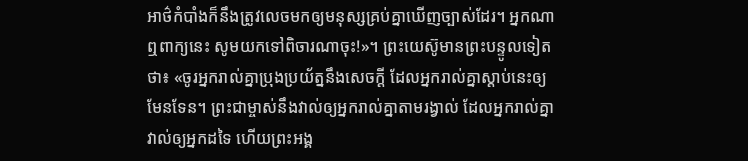អាថ៌កំបាំងក៏នឹងត្រូវលេចមកឲ្យមនុស្សគ្រប់គ្នាឃើញច្បាស់ដែរ។ អ្នកណាឮពាក្យនេះ សូមយកទៅពិចារណាចុះ!»។ ព្រះយេស៊ូមានព្រះបន្ទូលទៀតថា៖ «ចូរអ្នករាល់គ្នាប្រុងប្រយ័ត្ននឹងសេចក្ដី ដែលអ្នករាល់គ្នាស្ដាប់នេះឲ្យមែនទែន។ ព្រះជាម្ចាស់នឹងវាល់ឲ្យអ្នករាល់គ្នាតាមរង្វាល់ ដែលអ្នករាល់គ្នាវាល់ឲ្យអ្នកដទៃ ហើយព្រះអង្គ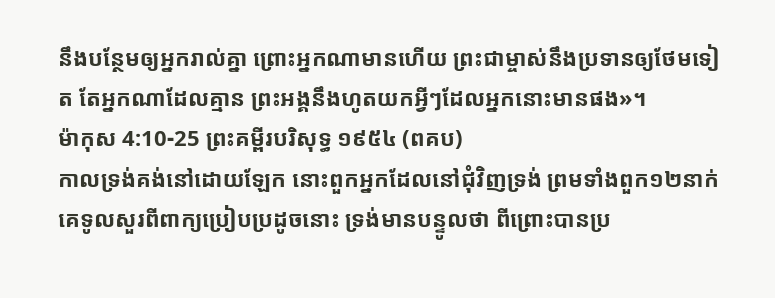នឹងបន្ថែមឲ្យអ្នករាល់គ្នា ព្រោះអ្នកណាមានហើយ ព្រះជាម្ចាស់នឹងប្រទានឲ្យថែមទៀត តែអ្នកណាដែលគ្មាន ព្រះអង្គនឹងហូតយកអ្វីៗដែលអ្នកនោះមានផង»។
ម៉ាកុស 4:10-25 ព្រះគម្ពីរបរិសុទ្ធ ១៩៥៤ (ពគប)
កាលទ្រង់គង់នៅដោយឡែក នោះពួកអ្នកដែលនៅជុំវិញទ្រង់ ព្រមទាំងពួក១២នាក់ គេទូលសួរពីពាក្យប្រៀបប្រដូចនោះ ទ្រង់មានបន្ទូលថា ពីព្រោះបានប្រ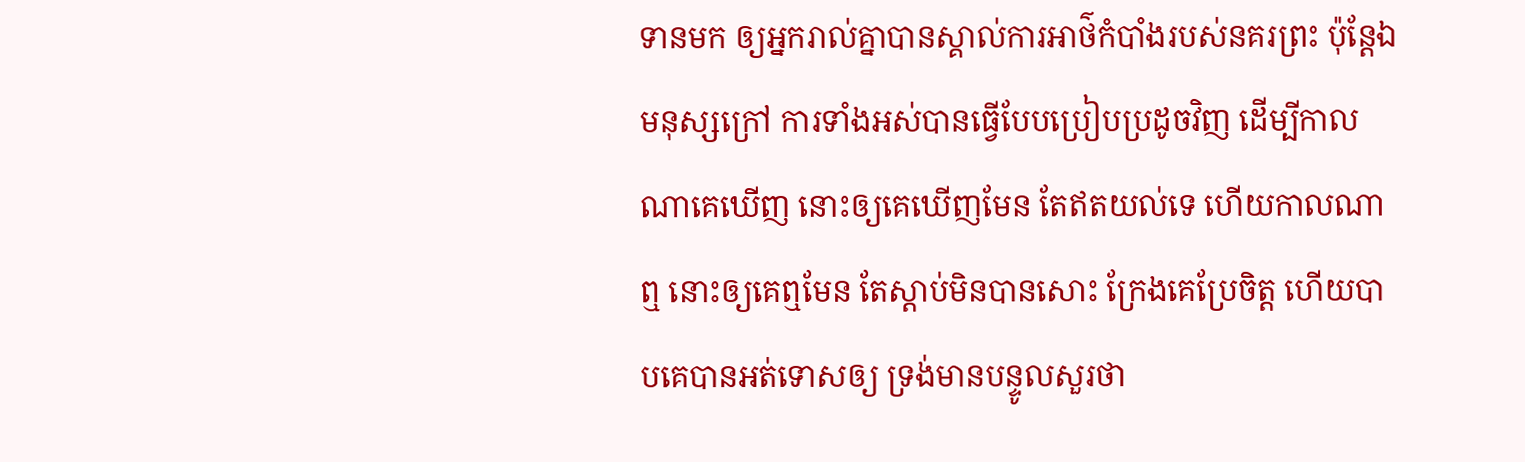ទានមក ឲ្យអ្នករាល់គ្នាបានស្គាល់ការអាថ៌កំបាំងរបស់នគរព្រះ ប៉ុន្តែឯមនុស្សក្រៅ ការទាំងអស់បានធ្វើបែបប្រៀបប្រដូចវិញ ដើម្បីកាលណាគេឃើញ នោះឲ្យគេឃើញមែន តែឥតយល់ទេ ហើយកាលណាឮ នោះឲ្យគេឮមែន តែស្តាប់មិនបានសោះ ក្រែងគេប្រែចិត្ត ហើយបាបគេបានអត់ទោសឲ្យ ទ្រង់មានបន្ទូលសួរថា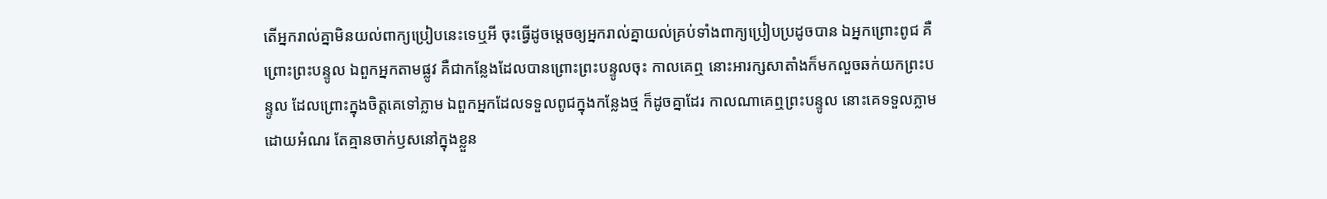តើអ្នករាល់គ្នាមិនយល់ពាក្យប្រៀបនេះទេឬអី ចុះធ្វើដូចម្តេចឲ្យអ្នករាល់គ្នាយល់គ្រប់ទាំងពាក្យប្រៀបប្រដូចបាន ឯអ្នកព្រោះពូជ គឺព្រោះព្រះបន្ទូល ឯពួកអ្នកតាមផ្លូវ គឺជាកន្លែងដែលបានព្រោះព្រះបន្ទូលចុះ កាលគេឮ នោះអារក្សសាតាំងក៏មកលួចឆក់យកព្រះបន្ទូល ដែលព្រោះក្នុងចិត្តគេទៅភ្លាម ឯពួកអ្នកដែលទទួលពូជក្នុងកន្លែងថ្ម ក៏ដូចគ្នាដែរ កាលណាគេឮព្រះបន្ទូល នោះគេទទួលភ្លាមដោយអំណរ តែគ្មានចាក់ឫសនៅក្នុងខ្លួន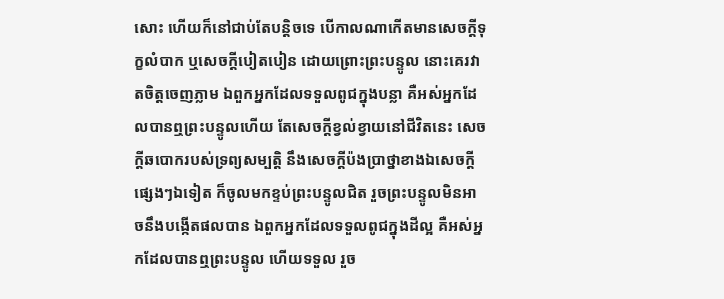សោះ ហើយក៏នៅជាប់តែបន្តិចទេ បើកាលណាកើតមានសេចក្ដីទុក្ខលំបាក ឬសេចក្ដីបៀតបៀន ដោយព្រោះព្រះបន្ទូល នោះគេរវាតចិត្តចេញភ្លាម ឯពួកអ្នកដែលទទួលពូជក្នុងបន្លា គឺអស់អ្នកដែលបានឮព្រះបន្ទូលហើយ តែសេចក្ដីខ្វល់ខ្វាយនៅជីវិតនេះ សេចក្ដីឆបោករបស់ទ្រព្យសម្បត្តិ នឹងសេចក្ដីប៉ងប្រាថ្នាខាងឯសេចក្ដីផ្សេងៗឯទៀត ក៏ចូលមកខ្ទប់ព្រះបន្ទូលជិត រួចព្រះបន្ទូលមិនអាចនឹងបង្កើតផលបាន ឯពួកអ្នកដែលទទួលពូជក្នុងដីល្អ គឺអស់អ្នកដែលបានឮព្រះបន្ទូល ហើយទទួល រួច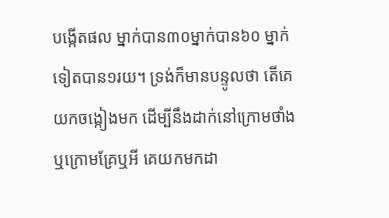បង្កើតផល ម្នាក់បាន៣០ម្នាក់បាន៦០ ម្នាក់ទៀតបាន១រយ។ ទ្រង់ក៏មានបន្ទូលថា តើគេយកចង្កៀងមក ដើម្បីនឹងដាក់នៅក្រោមថាំង ឬក្រោមគ្រែឬអី គេយកមកដា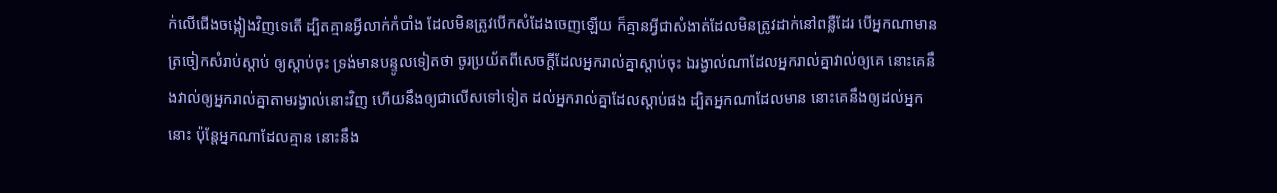ក់លើជើងចង្កៀងវិញទេតើ ដ្បិតគ្មានអ្វីលាក់កំបាំង ដែលមិនត្រូវបើកសំដែងចេញឡើយ ក៏គ្មានអ្វីជាសំងាត់ដែលមិនត្រូវដាក់នៅពន្លឺដែរ បើអ្នកណាមានត្រចៀកសំរាប់ស្តាប់ ឲ្យស្តាប់ចុះ ទ្រង់មានបន្ទូលទៀតថា ចូរប្រយ័តពីសេចក្ដីដែលអ្នករាល់គ្នាស្តាប់ចុះ ឯរង្វាល់ណាដែលអ្នករាល់គ្នាវាល់ឲ្យគេ នោះគេនឹងវាល់ឲ្យអ្នករាល់គ្នាតាមរង្វាល់នោះវិញ ហើយនឹងឲ្យជាលើសទៅទៀត ដល់អ្នករាល់គ្នាដែលស្តាប់ផង ដ្បិតអ្នកណាដែលមាន នោះគេនឹងឲ្យដល់អ្នកនោះ ប៉ុន្តែអ្នកណាដែលគ្មាន នោះនឹង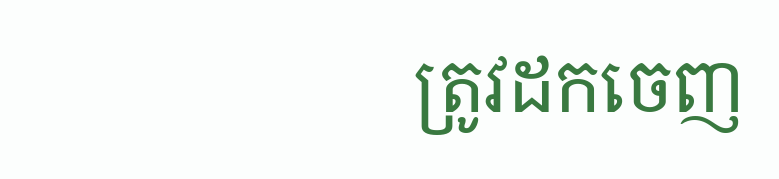ត្រូវដកចេញ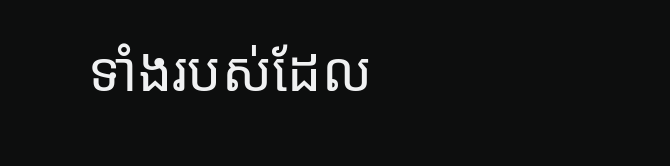ទាំងរបស់ដែល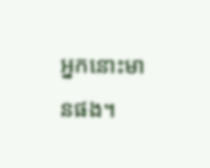អ្នកនោះមានផង។